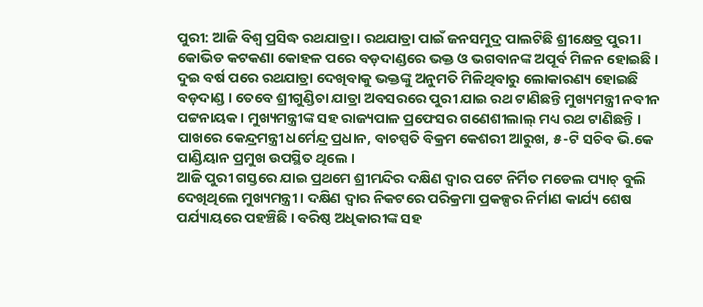ପୁରୀ: ଆଜି ବିଶ୍ୱ ପ୍ରସିଦ୍ଧ ରଥଯାତ୍ରା । ରଥଯାତ୍ରା ପାଇଁ ଜନସମୁଦ୍ର ପାଲଟିଛି ଶ୍ରୀକ୍ଷେତ୍ର ପୁରୀ । କୋଭିଡ କଟକଣା କୋହଳ ପରେ ବଡ଼ଦାଣ୍ଡରେ ଭକ୍ତ ଓ ଭଗବାନଙ୍କ ଅପୂର୍ବ ମିଳନ ହୋଇଛି । ଦୁଇ ବର୍ଷ ପରେ ରଥଯାତ୍ରା ଦେଖିବାକୁ ଭକ୍ତଙ୍କୁ ଅନୁମତି ମିଳିଥିବାରୁ ଲୋକାରଣ୍ୟ ହୋଇଛି ବଡ଼ଦାଣ୍ଡ । ତେବେ ଶ୍ରୀଗୁଣ୍ଡିଚା ଯାତ୍ରା ଅବସରରେ ପୁରୀ ଯାଇ ରଥ ଟାଣିଛନ୍ତି ମୁଖ୍ୟମନ୍ତ୍ରୀ ନବୀନ ପଟ୍ଟନାୟକ । ମୁଖ୍ୟମନ୍ତ୍ରୀଙ୍କ ସହ ରାଜ୍ୟପାଳ ପ୍ରଫେସର ଗଣେଶୀଲାଲ୍ ମଧ୍ୟ ରଥ ଟାଣିଛନ୍ତି । ପାଖରେ କେନ୍ଦ୍ରମନ୍ତ୍ରୀ ଧର୍ମେନ୍ଦ୍ର ପ୍ରଧାନ, ବାଚସ୍ପତି ବିକ୍ରମ କେଶରୀ ଆରୁଖ, ୫-ଟି ସଚିବ ଭି.କେ ପାଣ୍ଡିୟାନ ପ୍ରମୁଖ ଉପସ୍ଥିତ ଥିଲେ ।
ଆଜି ପୁରୀ ଗସ୍ତରେ ଯାଇ ପ୍ରଥମେ ଶ୍ରୀମନ୍ଦିର ଦକ୍ଷିଣ ଦ୍ୱାର ପଟେ ନିର୍ମିତ ମଡେଲ ପ୍ୟାଚ୍ ବୁଲି ଦେଖିଥିଲେ ମୁଖ୍ୟମନ୍ତ୍ରୀ । ଦକ୍ଷିଣ ଦ୍ୱାର ନିକଟରେ ପରିକ୍ରମା ପ୍ରକଳ୍ପର ନିର୍ମାଣ କାର୍ଯ୍ୟ ଶେଷ ପର୍ଯ୍ୟାୟରେ ପହଞ୍ଚିଛି । ବରିଷ୍ଠ ଅଧିକାରୀଙ୍କ ସହ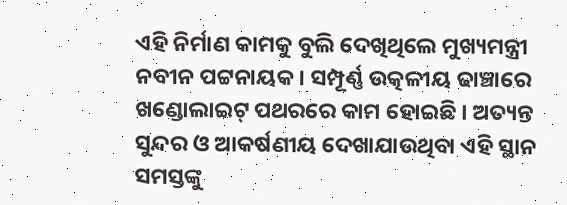ଏହି ନିର୍ମାଣ କାମକୁ ବୁଲି ଦେଖିଥିଲେ ମୁଖ୍ୟମନ୍ତ୍ରୀ ନବୀନ ପଟ୍ଟନାୟକ । ସମ୍ପୂର୍ଣ୍ଣ ଉତ୍କଳୀୟ ଢାଞ୍ଚାରେ ଖଣ୍ଡୋଲାଇଟ୍ ପଥରରେ କାମ ହୋଇଛି । ଅତ୍ୟନ୍ତ ସୁନ୍ଦର ଓ ଆକର୍ଷଣୀୟ ଦେଖାଯାଉଥିବା ଏହି ସ୍ଥାନ ସମସ୍ତଙ୍କୁ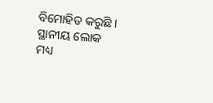ବିମୋହିତ କରୁଛି । ସ୍ଥାନୀୟ ଲୋକ ମଧ୍ୟ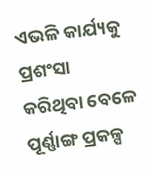ଏଭଳି କାର୍ଯ୍ୟକୁ ପ୍ରଶଂସା କରିଥିବା ବେଳେ ପୂର୍ଣ୍ଣାଙ୍ଗ ପ୍ରକଳ୍ପ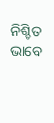ନିଶ୍ଚିତ ଭାବେ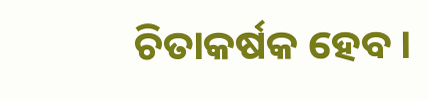ଚିତାକର୍ଷକ ହେବ ।